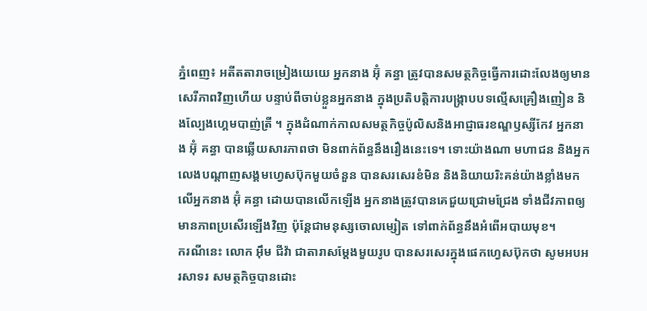ភ្នំពេញ៖ អតីតតារាចម្រៀងយេយេ អ្នកនាង អ៊ុំ គន្ធា ត្រូវបានសមត្ថកិច្ចធ្វើការដោះលែងឲ្យមានសេរីភាពវិញហើយ បន្ទាប់ពីចាប់ខ្លួនអ្នកនាង ក្នុងប្រតិបត្តិការបង្ក្រាបបទល្មើសគ្រឿងញៀន និងល្បែងហ្គេមបាញ់ត្រី ។ ក្នុងដំណាក់កាលសមត្ថកិច្ចប៉ូលិសនិងអាជ្ញាធរខណ្ឌឫស្សីកែវ អ្នកនាង អ៊ុំ គន្ធា បានឆ្លើយសារភាពថា មិនពាក់ព័ន្ធនឹងរឿងនេះទេ។ ទោះយ៉ាងណា មហាជន និងអ្នកលេងបណ្តាញសង្គមហ្វេសប៊ុកមួយចំនួន បានសរសេរខំមិន និងនិយាយរិះគន់យ៉ាងខ្លាំងមកលើអ្នកនាង អ៊ុំ គន្ធា ដោយបានលើកឡើង អ្នកនាងត្រូវបានគេជួយជ្រោមជ្រែង ទាំងជីវភាពឲ្យមានភាពប្រសើរឡើងវិញ ប៉ុន្តែជាមនុស្សចោលម្សៀត ទៅពាក់ព័ន្ធនឹងអំពើអបាយមុខ។
ករណីនេះ លោក អ៊ឹម ជីវ៉ា ជាតារាសម្តែងមួយរូប បានសរសេរក្នុងផេកហ្វេសប៊ុកថា សូមអបអរសាទរ សមត្ថកិច្ចបានដោះ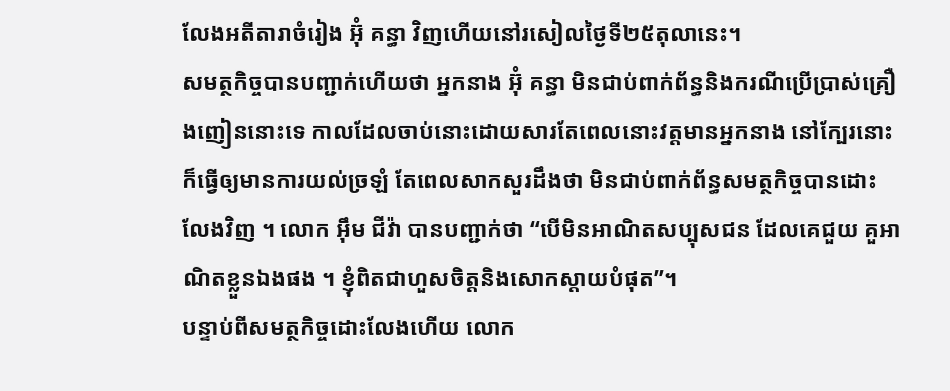លែងអតីតារាចំរៀង អ៊ុំ គន្ធា វិញហើយនៅរសៀលថ្ងៃទី២៥តុលានេះ។
សមត្ថកិច្ចបានបញ្ជាក់ហើយថា អ្នកនាង អ៊ុំ គន្ធា មិនជាប់ពាក់ព័ន្ធនិងករណីប្រើប្រាស់គ្រឿងញៀននោះទេ កាលដែលចាប់នោះដោយសារតែពេលនោះវត្តមានអ្នកនាង នៅក្បែរនោះ ក៏ធ្វើឲ្យមានការយល់ច្រឡំ តែពេលសាកសួរដឹងថា មិនជាប់ពាក់ព័ន្ធសមត្ថកិច្ចបានដោះលែងវិញ ។ លោក អ៊ឹម ជីវ៉ា បានបញ្ជាក់ថា “បើមិនអាណិតសប្បុសជន ដែលគេជួយ គួអាណិតខ្លួនឯងផង ។ ខ្ញុំពិតជាហួសចិត្តនិងសោកស្តាយបំផុត”។
បន្ទាប់ពីសមត្ថកិច្ចដោះលែងហើយ លោក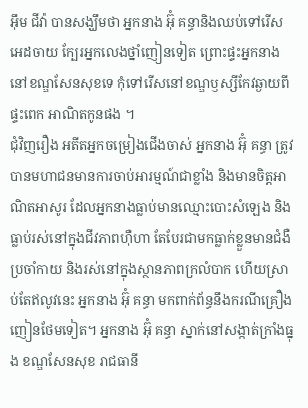អ៊ឹម ជីវ៉ា បានសង្ឃឹមថា អ្នកនាង អ៊ុំ គន្ធានិងឈប់ទៅរើសអេដចាយ ក្បែរអ្នកលេងថ្នាំញៀនទៀត ព្រោះផ្ទះអ្នកនាង នៅខណ្ឌសែនសុខទេ កុំទៅរើសនៅខណ្ឌឫស្សីកែវឆ្ងាយពីផ្ទះពេក អាណិតកូនផង ។
ជុំវិញរឿង អតីតអ្នកចម្រៀងជើងចាស់ អ្នកនាង អ៊ុំ គន្ធា ត្រូវបានមហាជនមានការចាប់អារម្មណ៍ជាខ្លាំង និងមានចិត្តអាណិតអាសូរ ដែលអ្នកនាងធ្លាប់មានឈ្មោះបោះសំឡេង និងធ្លាប់រស់នៅក្នុងជីវភាពហ៊ឺហា តែបែរជាមកធ្លាក់ខ្លួនមានជំងឺប្រចាំកាយ និងរស់នៅក្នុងស្ថានភាពក្រលំបាក ហើយស្រាប់តែឥលូវនេះ អ្នកនាង អ៊ុំ គន្ធា មកពាក់ព័ន្ធនឹងករណីគ្រឿងញៀនថែមទៀត។ អ្នកនាង អ៊ុំ គន្ធា ស្នាក់នៅសង្កាត់ក្រាំងធ្នុង ខណ្ឌសែនសុខ រាជធានី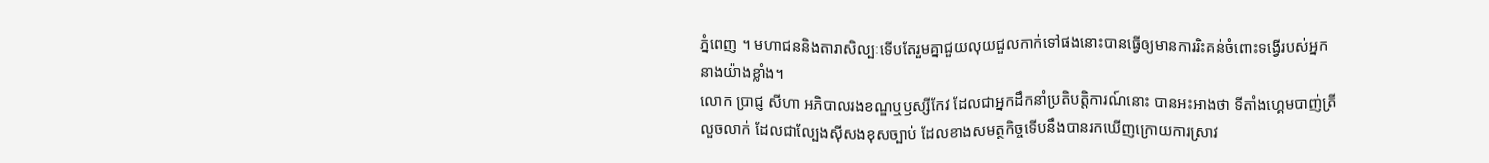ភ្នំពេញ ។ មហាជននិងតារាសិល្បៈទើបតែរួមគ្នាជួយលុយជួលកាក់ទៅផងនោះបានធ្វើឲ្យមានការរិះគន់ចំពោះទង្វើរបស់អ្នកនាងយ៉ាងខ្លាំង។
លោក ប្រាជ្ញ សីហា អភិបាលរងខណ្ឌឬឫស្សីកែវ ដែលជាអ្នកដឹកនាំប្រតិបត្តិការណ៍នោះ បានអះអាងថា ទីតាំងហ្គេមបាញ់ត្រីលួចលាក់ ដែលជាល្បែងស៊ីសងខុសច្បាប់ ដែលខាងសមត្ថកិច្ចទើបនឹងបានរកឃើញក្រោយការស្រាវ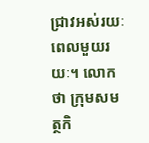ជ្រាវអស់រយៈពេលមួយរយៈ។ លោកថា ក្រុមសមត្ថកិ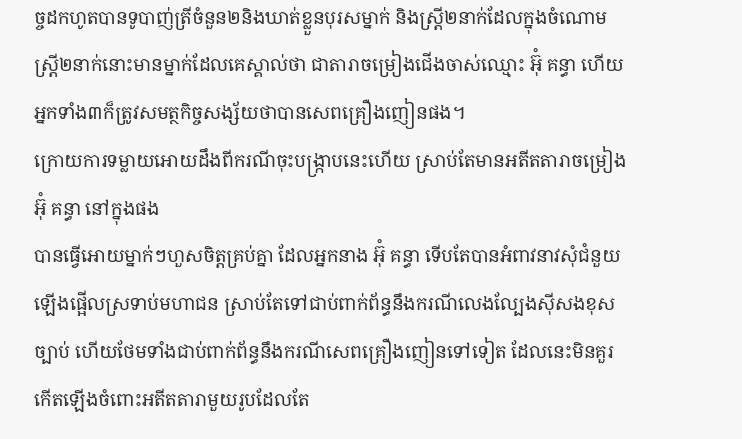ច្ចដកហូតបានទូបាញ់ត្រីចំនួន២និងឃាត់ខ្លួនបុរសម្នាក់ និងស្ត្រី២នាក់ដែលក្នុងចំណោមស្ត្រី២នាក់នោះមានម្នាក់ដែលគេស្គាល់ថា ជាតារាចម្រៀងជើងចាស់ឈ្មោះ អ៊ុំ គន្ធា ហើយអ្នកទាំង៣ក៏ត្រូវសមត្ថកិច្ចសង្ស័យថាបានសេពគ្រឿងញៀនផង។
ក្រោយការទម្លាយអោយដឹងពីករណីចុះបង្ក្រាបនេះហើយ ស្រាប់តែមានអតីតតារាចម្រៀង អ៊ុំ គន្ធា នៅក្នុងផង
បានធ្វើអោយម្នាក់ៗហួសចិត្តគ្រប់គ្នា ដែលអ្នកនាង អ៊ុំ គន្ធា ទើបតែបានអំពាវនាវសុំជំនួយឡើងផ្អើលស្រទាប់មហាជន ស្រាប់តែទៅជាប់ពាក់ព័ន្ធនឹងករណីលេងល្បែងស៊ីសងខុសច្បាប់ ហើយថែមទាំងជាប់ពាក់ព័ន្ធនឹងករណីសេពគ្រឿងញៀនទៅទៀត ដែលនេះមិនគួរកើតឡើងចំពោះអតីតតារាមួយរូបដែលតែ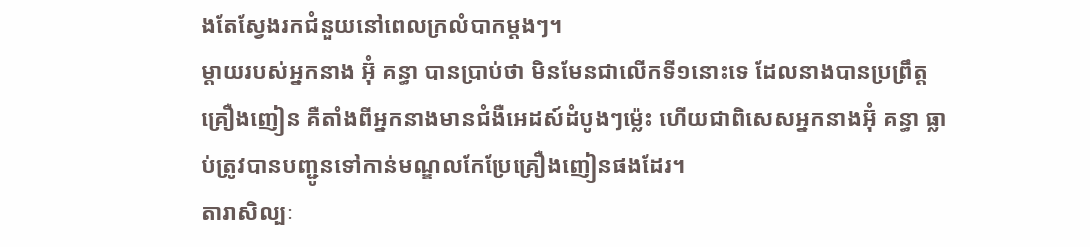ងតែស្វែងរកជំនួយនៅពេលក្រលំបាកម្ដងៗ។
ម្ដាយរបស់អ្នកនាង អ៊ុំ គន្ធា បានប្រាប់ថា មិនមែនជាលើកទី១នោះទេ ដែលនាងបានប្រព្រឹត្តគ្រឿងញៀន គឺតាំងពីអ្នកនាងមានជំងឺអេដស៍ដំបូងៗម្ល៉េះ ហើយជាពិសេសអ្នកនាងអ៊ុំ គន្ធា ធ្លាប់ត្រូវបានបញ្ជូនទៅកាន់មណ្ឌលកែប្រែគ្រឿងញៀនផងដែរ។
តារាសិល្បៈ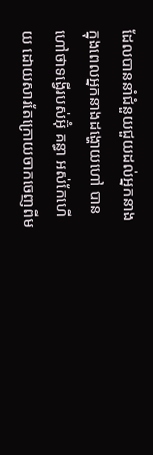ដែលបាននាំជំនួយជួយដល់អ្នកនាង ក្នុងពេលអ្នកនាងដង្ហោយហៅ បានហៅថាទង្វើរបស់អ៊ុំ គន្ធា អស់កែហើយ ដោយសារតែក្រោយចាកចេញពីម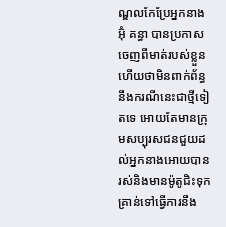ណ្ឌលកែប្រែអ្នកនាង អ៊ុំ គន្ធា បានប្រកាសចេញពីមាត់របស់ខ្លួនហើយថាមិនពាក់ព័ន្ធនឹងករណីនេះជាថ្មីទៀតទេ អោយតែមានក្រុមសប្បុរសជនជួយដល់អ្នកនាងអោយបានរស់និងមានម៉ូតូជិះទុកគ្រាន់ទៅធ្វើការនឹង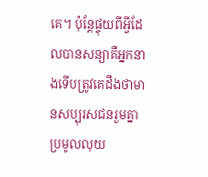គេ។ ប៉ុន្តែផ្ទុយពីអ្វីដែលបានសន្យាគឺអ្នកនាងទើបត្រូវគេដឹងថាមានសប្បុរសជនរួមគ្នាប្រមូលលុយ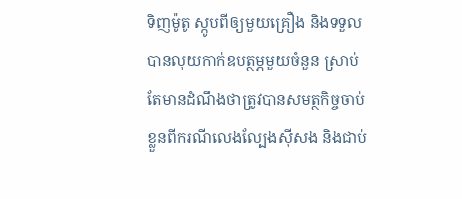ទិញម៉ូតូ ស្កូបពីឲ្យមួយគ្រឿង និងទទួលបានលុយកាក់ឧបត្ថម្ភមួយចំនួន ស្រាប់តែមានដំណឹងថាត្រូវបានសមត្ថកិច្ចចាប់ខ្លួនពីករណីលេងល្បែងស៊ីសង និងជាប់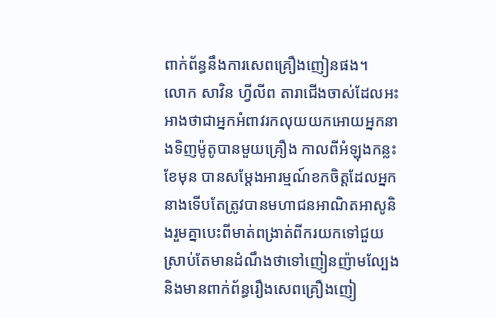ពាក់ព័ន្ធនឹងការសេពគ្រឿងញៀនផង។
លោក សាវិន ហ្វីលីព តារាជើងចាស់ដែលអះអាងថាជាអ្នកអំពាវរកលុយយកអោយអ្នកនាងទិញម៉ូតូបានមួយគ្រឿង កាលពីអំឡុងកន្លះខែមុន បានសម្ដែងអារម្មណ៍ខកចិត្តដែលអ្នកនាងទើបតែត្រូវបានមហាជនអាណិតអាសូនិងរួមគ្នាបេះពីមាត់ពង្រាត់ពីករយកទៅជួយ ស្រាប់តែមានដំណឹងថាទៅញៀនញ៉ាមល្បែងនិងមានពាក់ព័ន្ធរឿងសេពគ្រឿងញៀ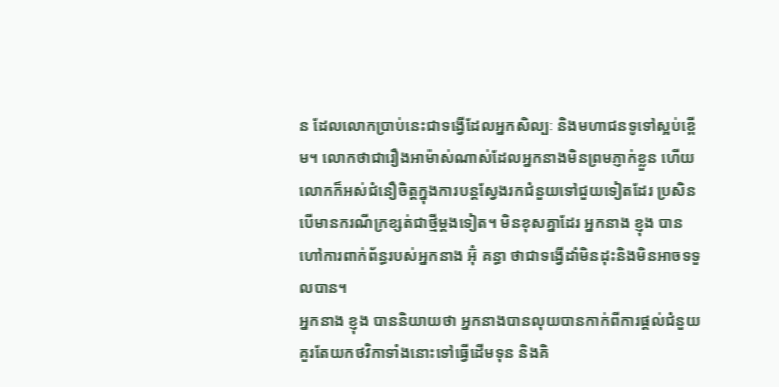ន ដែលលោកប្រាប់នេះជាទង្វើដែលអ្នកសិល្បៈ និងមហាជនទូទៅស្អប់ខ្ពើម។ លោកថាជារឿងអាម៉ាស់ណាស់ដែលអ្នកនាងមិនព្រមភ្ញាក់ខ្លួន ហើយលោកក៏អស់ជំនឿចិត្តក្នុងការបន្តស្វែងរកជំនួយទៅជួយទៀតដែរ ប្រសិនបើមានករណីក្រខ្សត់ជាថ្មីម្ដងទៀត។ មិនខុសគ្នាដែរ អ្នកនាង ខ្ញុង បានហៅការពាក់ព័ន្ធរបស់អ្នកនាង អ៊ុំ គន្ធា ថាជាទង្វើដាំមិនដុះនិងមិនអាចទទួលបាន។
អ្នកនាង ខ្ញុង បាននិយាយថា អ្នកនាងបានលុយបានកាក់ពីការផ្ដល់ជំនួយគួរតែយកថវិកាទាំងនោះទៅធ្វើដើមទុន និងគិ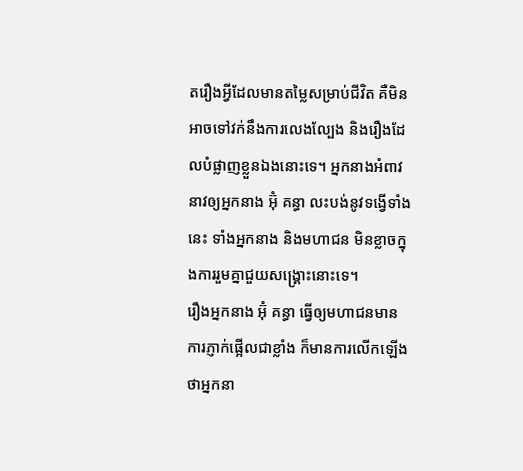តរឿងអ្វីដែលមានតម្លៃសម្រាប់ជីវិត គឺមិនអាចទៅវក់នឹងការលេងល្បែង និងរឿងដែលបំផ្លាញខ្លួនឯងនោះទេ។ អ្នកនាងអំពាវនាវឲ្យអ្នកនាង អ៊ុំ គន្ធា លះបង់នូវទង្វើទាំងនេះ ទាំងអ្នកនាង និងមហាជន មិនខ្លាចក្នុងការរួមគ្នាជួយសង្គ្រោះនោះទេ។
រឿងអ្នកនាង អ៊ុំ គន្ធា ធ្វើឲ្យមហាជនមានការភ្ញាក់ផ្អើលជាខ្លាំង ក៏មានការលើកឡើងថាអ្នកនា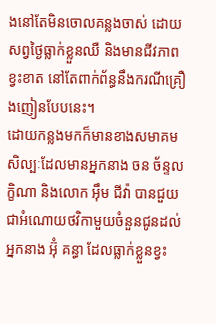ងនៅតែមិនចោលគន្លងចាស់ ដោយសព្វថ្ងៃធ្លាក់ខ្លួនឈឺ និងមានជីវភាពខ្វះខាត នៅតែពាក់ព័ន្ធនឹងករណីគ្រឿងញៀនបែបនេះ។
ដោយកន្លងមកក៏មានខាងសមាគមសិល្បៈដែលមានអ្នកនាង ចន ច័ន្ទលក្ខិណា និងលោក អ៊ឹម ជីវ៉ា បានជួយជាអំណោយថវិកាមួយចំនួនជូនដល់អ្នកនាង អ៊ុំ គន្ធា ដែលធ្លាក់ខ្លួនខ្វះ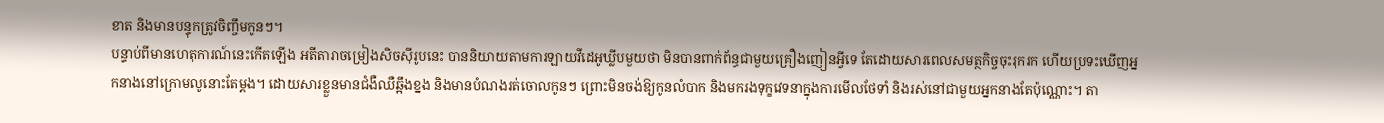ខាត និងមានបន្ទុកត្រូវចិញ្ចឹមកូនៗ។
បន្ទាប់ពីមានហេតុការណ៍នេះកើតឡើង អតីតារាចម្រៀងសិចស៊ីរូបនេះ បាននិយាយតាមការឡាយវីដេអូឃ្លីបមួយថា មិនបានពាក់ព័ន្ធជាមួយគ្រឿងញៀនអ្វីទេ តែដោយសារពេលសមត្ថកិច្ចចុះរុករក ហើយប្រទះឃើញអ្នកនាងនៅក្រោមលូនោះតែម្ដង។ ដោយសារខ្លួនមានជំងឺឈឺឆ្អឹងខ្នង និងមានបំណងរត់ចោលកូនៗ ព្រោះមិនចង់ឱ្យកូនលំបាក និងមករងទុក្ខវេទនាក្នុងការមើលថែទាំ និងរស់នៅជាមួយអ្នកនាងតែប៉ុណ្ណោះ។ តា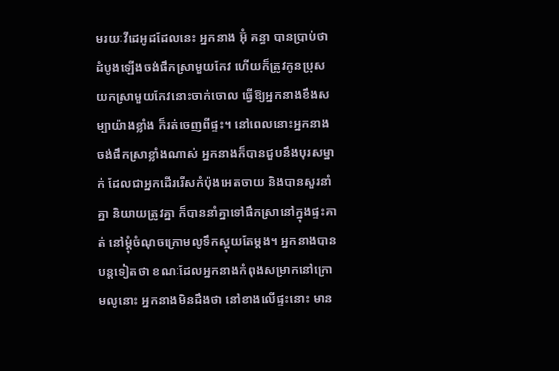មរយៈវីដេអូដដែលនេះ អ្នកនាង អ៊ុំ គន្ធា បានប្រាប់ថា ដំបូងឡើងចង់ផឹកស្រាមួយកែវ ហើយក៏ត្រូវកូនប្រុស យកស្រាមួយកែវនោះចាក់ចោល ធ្វើឱ្យអ្នកនាងខឹងសម្បាយ៉ាងខ្លាំង ក៏រត់ចេញពីផ្ទះ។ នៅពេលនោះអ្នកនាងចង់ផឹកស្រាខ្លាំងណាស់ អ្នកនាងក៏បានជួបនឹងបុរសម្នាក់ ដែលជាអ្នកដើររើសកំប៉ុងអេតចាយ និងបានសួរនាំគ្នា និយាយត្រូវគ្នា ក៏បាននាំគ្នាទៅផឹកស្រានៅក្នុងផ្ទះគាត់ នៅម្ដុំចំណុចក្រោមលូទឹកស្អុយតែម្ដង។ អ្នកនាងបានបន្ដទៀតថា ខណៈដែលអ្នកនាងកំពុងសម្រាកនៅក្រោមលូនោះ អ្នកនាងមិនដឹងថា នៅខាងលើផ្ទះនោះ មាន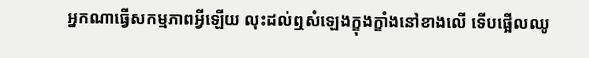អ្នកណាធ្វើសកម្មភាពអ្វីឡើយ លុះដល់ឮសំឡេងក្ឌុងក្ឌាំងនៅខាងលើ ទើបផ្អើលឈូ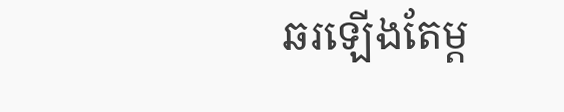ឆរឡើងតែម្ដ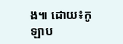ង៕ ដោយ៖កូឡាប